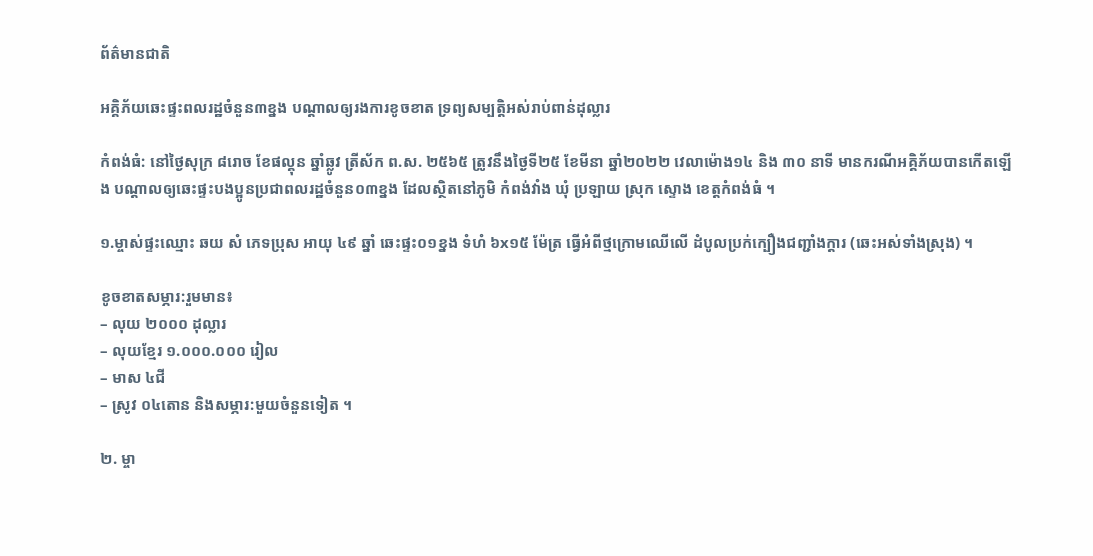ព័ត៌មានជាតិ

អគ្គិភ័យឆេះផ្ទះពលរដ្ឋចំនួន៣ខ្នង បណ្តាលឲ្យរងការខូចខាត ទ្រព្យសម្បត្តិអស់រាប់ពាន់ដុល្លារ

កំពង់ធំ: នៅថ្ងៃសុក្រ ៨រោច ខែផល្គុន ឆ្នាំឆ្លូវ ត្រីស័ក ព.ស. ២៥៦៥ ត្រូវនឹងថ្ងៃទី២៥ ខែមីនា ឆ្នាំ២០២២ វេលាម៉ោង១៤ និង ៣០ នាទី មានករណីអគ្គិភ័យបានកើតឡើង បណ្ដាលឲ្យឆេះផ្ទះបងប្អូនប្រជាពលរដ្ឋចំនួន០៣ខ្នង ដែលសិ្ថតនៅភូមិ កំពង់វាំង ឃុំ ប្រឡាយ ស្រុក ស្ទោង ខេត្តកំពង់ធំ ។

១.ម្ចាស់ផ្ទះឈ្មោះ ឆយ សំ ភេទប្រុស អាយុ ៤៩ ឆ្នាំ ឆេះផ្ទះ០១ខ្នង ទំហំ ៦x១៥ ម៉ែត្រ ធ្វើអំពីថ្មក្រោមឈើលើ ដំបូលប្រក់ក្បឿងជញ្ជាំងក្តារ (ឆេះអស់ទាំងស្រុង) ។

ខូចខាតសម្ភារ:រួមមាន៖
– លុយ ២០០០ ដុល្លារ
– លុយខ្មែរ ១.០០០.០០០ រៀល
– មាស ៤ជី
– ស្រូវ ០៤តោន និងសម្ភារ:មួយចំនួនទៀត ។

២. ម្ចា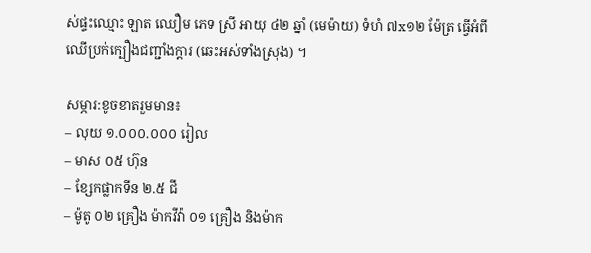ស់ផ្ទះឈ្មោះ ឡាត ឈឿម ភេទ ស្រី អាយុ ៤២ ឆ្នាំ (មេម៉ាយ) ទំហំ ៧x១២ ម៉ែត្រ ធ្វើអំពីឈើប្រក់ក្បឿងជញ្ជាំងក្តារ (ឆេះអស់ទាំងស្រុង) ។

សម្ភារ:ខូចខាតរួមមាន៖
– លុយ ១.០០០.០០០ រៀល
– មាស ០៥ ហ៊ុន
– ខ្សែកផ្លាកទីន ២.៥ ជី
– ម៉ូតូ ០២ គ្រឿង ម៉ាកវីវ៉ា ០១ គ្រឿង និងម៉ាក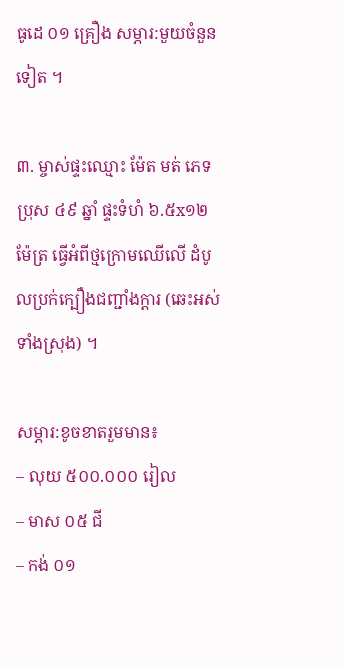ធូដេ ០១ គ្រឿង សម្ភារ:មួយចំនួនទៀត ។

៣. ម្ចាស់ផ្ទះឈ្មោះ ម៉ែត មត់ ភេទប្រុស ៤៩ ឆ្នាំ ផ្ទះទំហំ ៦.៥x១២ ម៉ែត្រ ធ្វើអំពីថ្មក្រោមឈើលើ ដំបូលប្រក់ក្បឿងជញ្ជាំងក្តារ (ឆេះអស់ទាំងស្រុង) ។

សម្ភារ:ខូចខាតរួមមាន៖
– លុយ ៥០០.០០០ រៀល
– មាស ០៥ ជី
– កង់ ០១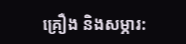គ្រឿង និងសម្ភារ: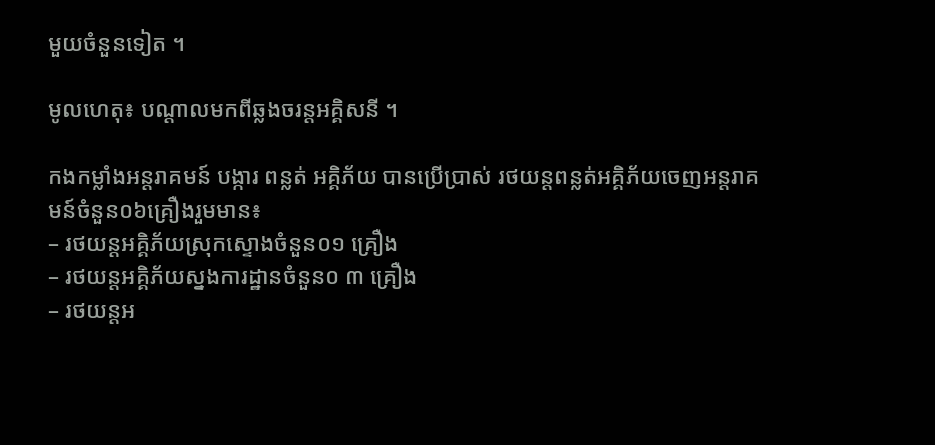មួយចំនួនទៀត ។

មូលហេតុ៖ បណ្ដាលមកពីឆ្លងចរន្តអគ្គិសនី ។

កងកម្លាំងអន្តរាគមន៍ បង្ការ ពន្លត់ អគ្គិភ័យ បានប្រើប្រាស់ រថយន្តពន្លត់អគ្គិភ័យចេញអន្តរាគមន៍ចំនួន០៦គ្រឿងរួមមាន៖
– រថយន្តអគ្គិភ័យស្រុកស្ទោងចំនួន០១ គ្រឿង
– រថយន្តអគ្គិភ័យស្នងការដ្ឋានចំនួន០ ៣ គ្រឿង
– រថយន្តអ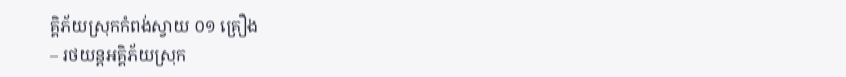គ្គិភ័យស្រុកកំពង់ស្វាយ ០១ គ្រឿង
– រថយន្តអគ្គិភ័យស្រុក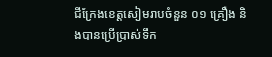ជីក្រែងខេត្តសៀមរាបចំនួន ០១ គ្រឿង និងបានប្រើប្រាស់ទឹក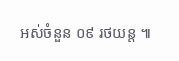អស់ចំនួន ០៩ រថយន្ត ៕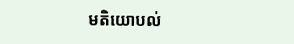មតិយោបល់